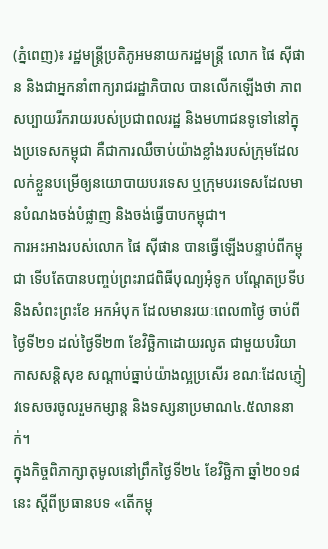(ភ្នំពេញ)៖ រដ្ឋមន្ដ្រីប្រតិភូអមនាយករដ្ឋមន្ដ្រី លោក ផៃ ស៊ីផាន និងជាអ្នកនាំពាក្យរាជរដ្ឋាភិបាល បានលើកឡើងថា ភាពសប្បាយរីករាយរបស់ប្រជាពលរដ្ឋ និងមហាជនទូទៅនៅក្នុងប្រទេសកម្ពុជា គឺជាការឈឺចាប់យ៉ាងខ្លាំងរបស់ក្រុមដែលលក់ខ្លួនបម្រើឲ្យនយោបាយបរទេស ឬក្រុមបរទេសដែលមានបំណងចង់បំផ្លាញ និងចង់ធ្វើបាបកម្ពុជា។
ការអះអាងរបស់លោក ផៃ ស៊ីផាន បានធ្វើឡើងបន្ទាប់ពីកម្ពុជា ទើបតែបានបញ្ចប់ព្រះរាជពិធីបុណ្យអុំទូក បណ្ដែតប្រទីប និងសំពះព្រះខែ អកអំបុក ដែលមានរយៈពេល៣ថ្ងៃ ចាប់ពីថ្ងៃទី២១ ដល់ថ្ងៃទី២៣ ខែវិច្ឆិកាដោយរលូត ជាមួយបរិយាកាសសន្ដិសុខ សណ្ដាប់ធ្នាប់យ៉ាងល្អប្រសើរ ខណៈដែលភ្ញៀវទេសចរចូលរួមកម្សាន្ដ និងទស្សនាប្រមាណ៤.៥លាននាក់។
ក្នុងកិច្ចពិភាក្សាតុមូលនៅព្រឹកថ្ងៃទី២៤ ខែវិច្ឆិកា ឆ្នាំ២០១៨នេះ ស្ដីពីប្រធានបទ «តើកម្ពុ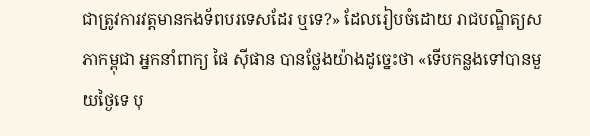ជាត្រូវការវត្តមានកងទ័ពបរទេសដែរ ឬទេ?» ដែលរៀបចំដោយ រាជបណ្ឌិត្យសភាកម្ពុជា អ្នកនាំពាក្យ ផៃ ស៊ីផាន បានថ្លែងយ៉ាងដូច្នេះថា «ទើបកន្លងទៅបានមួយថ្ងៃទេ បុ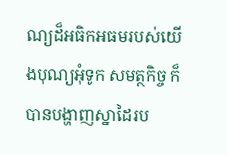ណ្យដ៏អធិកអធមរបស់យើងបុណ្យអុំទូក សមត្ថកិច្ច ក៏បានបង្ហាញស្នាដៃរប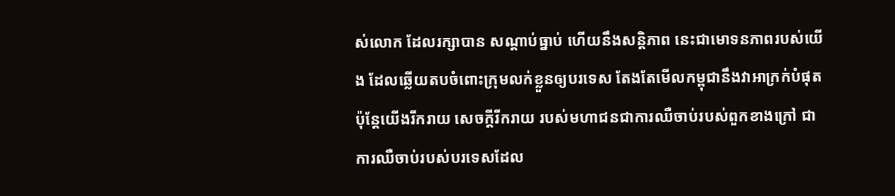ស់លោក ដែលរក្សាបាន សណ្ដាប់ធ្នាប់ ហើយនឹងសន្ដិភាព នេះជាមោទនភាពរបស់យើង ដែលឆ្លើយតបចំពោះក្រុមលក់ខ្លួនឲ្យបរទេស តែងតែមើលកម្ពុជានឹងវាអាក្រក់បំផុត ប៉ុន្ដែយើងរីករាយ សេចក្ដីរីករាយ របស់មហាជនជាការឈឺចាប់របស់ពួកខាងក្រៅ ជាការឈឺចាប់របស់បរទេសដែល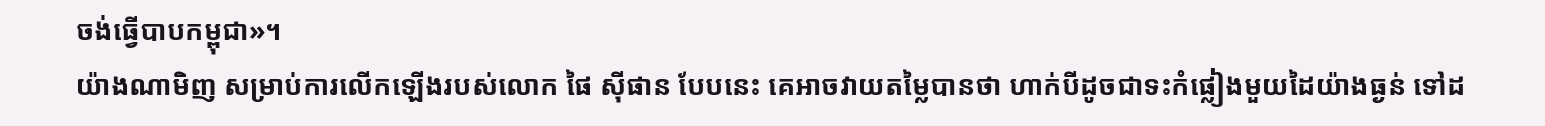ចង់ធ្វើបាបកម្ពុជា»។
យ៉ាងណាមិញ សម្រាប់ការលើកឡើងរបស់លោក ផៃ ស៊ីផាន បែបនេះ គេអាចវាយតម្លៃបានថា ហាក់បីដូចជាទះកំផ្លៀងមួយដៃយ៉ាងធ្ងន់ ទៅដ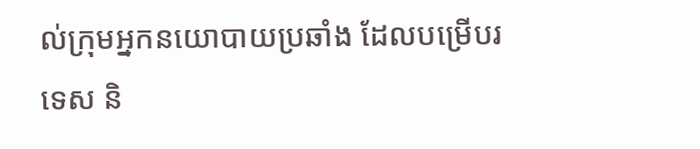ល់ក្រុមអ្នកនយោបាយប្រឆាំង ដែលបម្រើបរទេស និ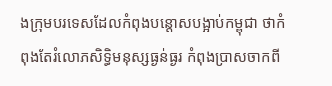ងក្រុមបរទេសដែលកំពុងបន្ដោសបង្អាប់កម្ពុជា ថាកំពុងតែរំលោភសិទ្ធិមនុស្សធ្ងន់ធ្ងរ កំពុងប្រាសចាកពី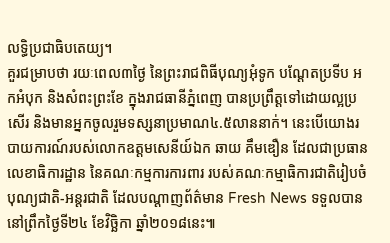លទ្ធិប្រជាធិបតេយ្យ។
គួរជម្រាបថា រយៈពេល៣ថ្ងៃ នៃព្រះរាជពិធីបុណ្យអុំទូក បណ្តែតប្រទីប អកអំបុក និងសំពះព្រះខែ ក្នុងរាជធានីភ្នំពេញ បានប្រព្រឹត្តទៅដោយល្អប្រសើរ និងមានអ្នកចូលរួមទស្សនាប្រមាណ៤.៥លាននាក់។ នេះបើយោងរបាយការណ៍របស់លោកឧត្តមសេនីយ៍ឯក ឆាយ គឹមឌឿន ដែលជាប្រធានលេខាធិការដ្ឋាន នៃគណៈកម្មការការពារ របស់គណៈកម្មាធិការជាតិរៀបចំបុណ្យជាតិ-អន្តរជាតិ ដែលបណ្តាញព័ត៌មាន Fresh News ទទួលបាននៅព្រឹកថ្ងៃទី២៤ ខែវិច្ឆិកា ឆ្នាំ២០១៨នេះ៕